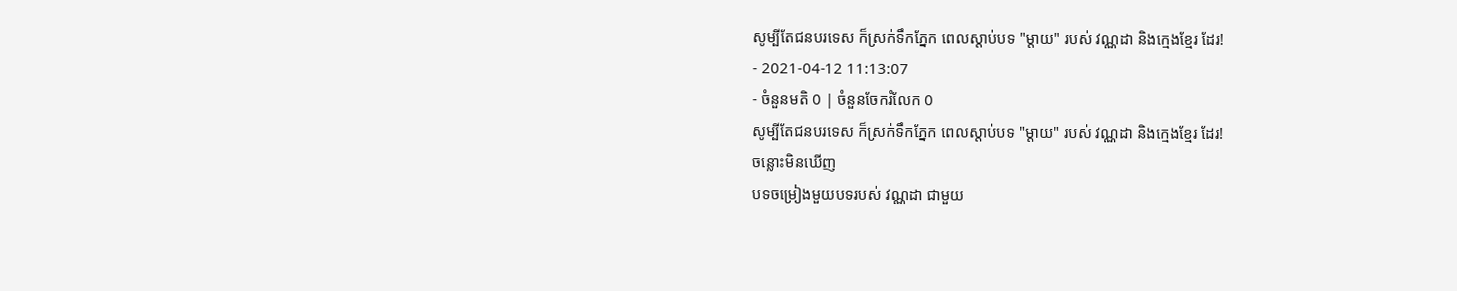សូម្បីតែជនបរទេស ក៏ស្រក់ទឹកភ្នែក ពេលស្ដាប់បទ "ម្ដាយ" របស់ វណ្ណដា និងក្មេងខ្មែរ ដែរ!
- 2021-04-12 11:13:07
- ចំនួនមតិ 0 | ចំនួនចែករំលែក 0
សូម្បីតែជនបរទេស ក៏ស្រក់ទឹកភ្នែក ពេលស្ដាប់បទ "ម្ដាយ" របស់ វណ្ណដា និងក្មេងខ្មែរ ដែរ!
ចន្លោះមិនឃើញ
បទចម្រៀងមួយបទរបស់ វណ្ណដា ជាមួយ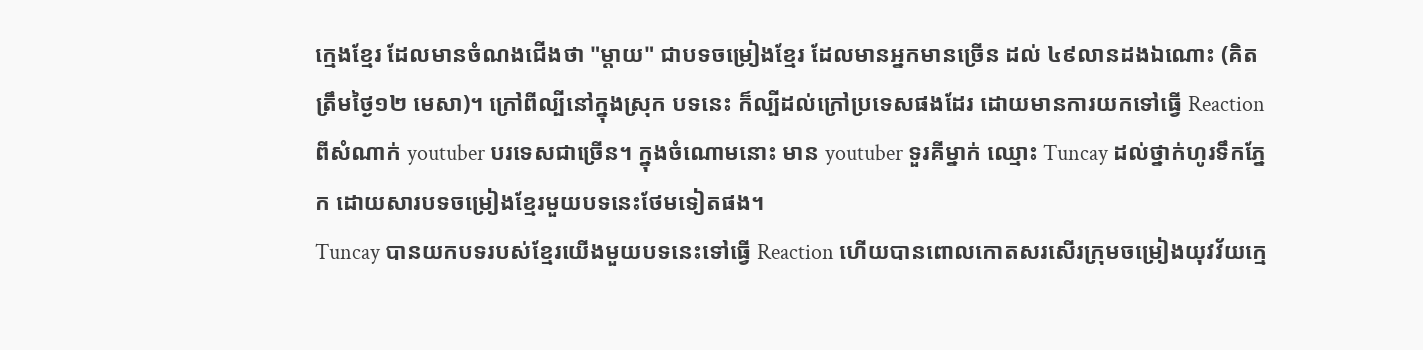ក្មេងខ្មែរ ដែលមានចំណងជើងថា "ម្ដាយ" ជាបទចម្រៀងខ្មែរ ដែលមានអ្នកមានច្រើន ដល់ ៤៩លានដងឯណោះ (គិតត្រឹមថ្ងៃ១២ មេសា)។ ក្រៅពីល្បីនៅក្នុងស្រុក បទនេះ ក៏ល្បីដល់ក្រៅប្រទេសផងដែរ ដោយមានការយកទៅធ្វើ Reaction ពីសំណាក់ youtuber បរទេសជាច្រើន។ ក្នុងចំណោមនោះ មាន youtuber ទួរគីម្នាក់ ឈ្មោះ Tuncay ដល់ថ្នាក់ហូរទឹកភ្នែក ដោយសារបទចម្រៀងខ្មែរមួយបទនេះថែមទៀតផង។
Tuncay បានយកបទរបស់ខ្មែរយើងមួយបទនេះទៅធ្វើ Reaction ហើយបានពោលកោតសរសើរក្រុមចម្រៀងយុវវ័យក្មេ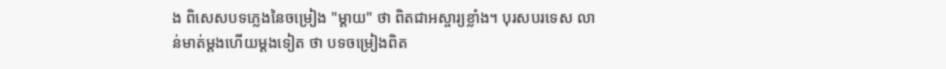ង ពិសេសបទភ្លេងនៃចម្រៀង "ម្ដាយ" ថា ពិតជាអស្ចារ្យខ្លាំង។ បុរសបរទេស លាន់មាត់ម្ដងហើយម្ដងទៀត ថា បទចម្រៀងពិត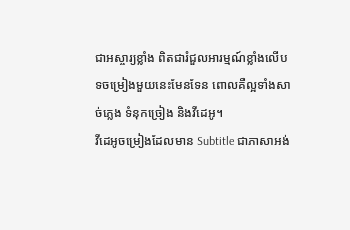ជាអស្ចារ្យខ្លាំង ពិតជារំជួលអារម្មណ៍ខ្លាំងលើបទចម្រៀងមួយនេះមែនទែន ពោលគឺល្អទាំងសាច់ភ្លេង ទំនុកច្រៀង និងវីដេអូ។
វីដេអូចម្រៀងដែលមាន Subtitle ជាភាសាអង់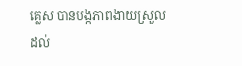គ្លេស បានបង្កភាពងាយស្រួលដល់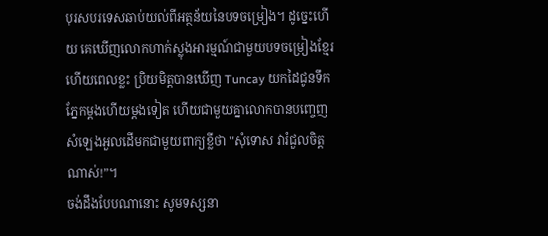បុរសបរទេសឆាប់យល់ពីអត្ថន័យនៃបទចម្រៀង។ ដូច្នេះហើយ គេឃើញលោកហាក់ស្លុងអារម្មណ៍ជាមួយបទចម្រៀងខ្មែរ ហើយពេលខ្លះ ប្រិយមិត្តបានឃើញ Tuncay យកដៃជូនទឹកភ្នែកម្ដងហើយម្ដងទៀត ហើយជាមួយគ្នាលោកបានបញ្ចេញសំឡេងអួលដើមកជាមួយពាក្យខ្លីថា "សុំទោស វារំជួលចិត្តណាស់!”។
ចង់ដឹងបែបណានោះ សូមទស្សនា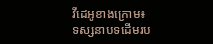វីដេអូខាងក្រោម៖
ទស្សនាបទដើមរប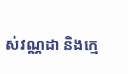ស់វណ្ណដា និងក្មេ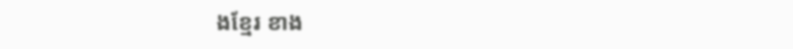ងខ្មែរ ខាង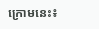ក្រោមនេះ៖